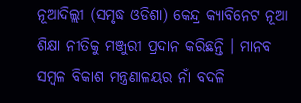ନୂଆଦିଲ୍ଲୀ (ସମୃଦ୍ଧ ଓଡିଶା) କେନ୍ଦ୍ର କ୍ୟାବିନେଟ ନୂଆ ଶିକ୍ଷା ନୀତିକୁ ମଞ୍ଜୁରୀ ପ୍ରଦାନ କରିଛନ୍ତି । ମାନବ ସମ୍ବଳ ବିକାଶ ମନ୍ତ୍ରଣାଳୟର ନାଁ ବଦଳି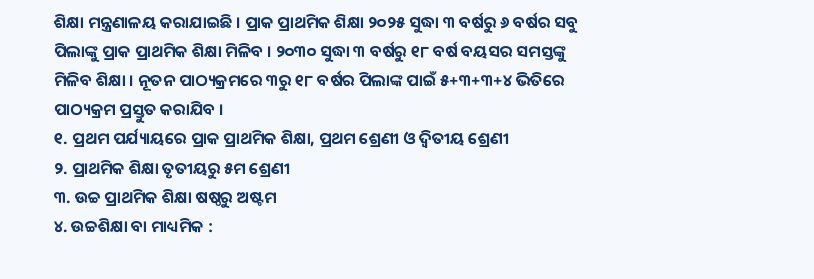ଶିକ୍ଷା ମନ୍ତ୍ରଣାଳୟ କରାଯାଇଛି । ପ୍ରାକ ପ୍ରାଥମିକ ଶିକ୍ଷା ୨୦୨୫ ସୁଦ୍ଧା ୩ ବର୍ଷରୁ ୬ ବର୍ଷର ସବୁ ପିଲାଙ୍କୁ ପ୍ରାକ ପ୍ରାଥମିକ ଶିକ୍ଷା ମିଳିବ । ୨୦୩୦ ସୁଦ୍ଧା ୩ ବର୍ଷରୁ ୧୮ ବର୍ଷ ବୟସର ସମସ୍ତଙ୍କୁ ମିଳିବ ଶିକ୍ଷା । ନୂତନ ପାଠ୍ୟକ୍ରମରେ ୩ରୁ ୧୮ ବର୍ଷର ପିଲାଙ୍କ ପାଇଁ ୫+୩+୩+୪ ଭିତିରେ ପାଠ୍ୟକ୍ରମ ପ୍ରସ୍ତୁତ କରାଯିବ ।
୧. ପ୍ରଥମ ପର୍ଯ୍ୟାୟରେ ପ୍ରାକ ପ୍ରାଥମିକ ଶିକ୍ଷା, ପ୍ରଥମ ଶ୍ରେଣୀ ଓ ଦ୍ୱିତୀୟ ଶ୍ରେଣୀ
୨. ପ୍ରାଥମିକ ଶିକ୍ଷା ତୃତୀୟରୁ ୫ମ ଶ୍ରେଣୀ
୩. ଉଚ୍ଚ ପ୍ରାଥମିକ ଶିକ୍ଷା ଷଷ୍ଠରୁ ଅଷ୍ଟମ
୪. ଉଚ୍ଚଶିକ୍ଷା ବା ମାଧ୍ୟମିକ :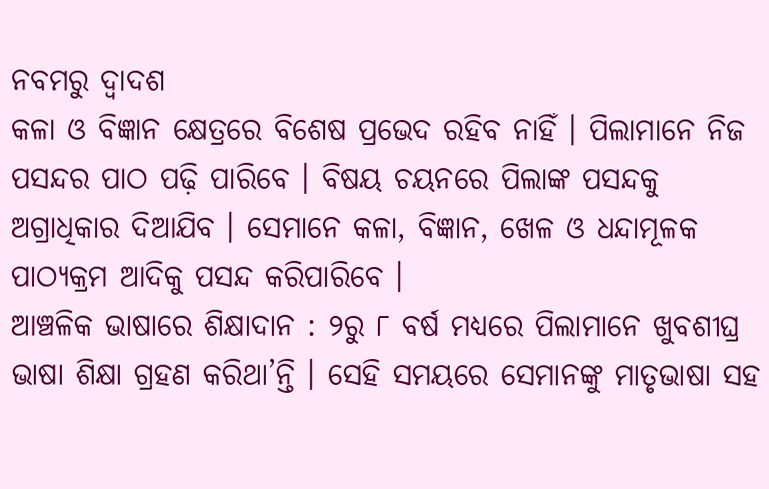ନବମରୁ ଦ୍ୱାଦଶ
କଳା ଓ ବିଜ୍ଞାନ କ୍ଷେତ୍ରରେ ବିଶେଷ ପ୍ରଭେଦ ରହିବ ନାହିଁ । ପିଲାମାନେ ନିଜ ପସନ୍ଦର ପାଠ ପଢ଼ି ପାରିବେ । ବିଷୟ ଚୟନରେ ପିଲାଙ୍କ ପସନ୍ଦକୁ ଅଗ୍ରାଧିକାର ଦିଆଯିବ । ସେମାନେ କଳା, ବିଜ୍ଞାନ, ଖେଳ ଓ ଧନ୍ଦାମୂଳକ ପାଠ୍ୟକ୍ରମ ଆଦିକୁ ପସନ୍ଦ କରିପାରିବେ ।
ଆଞ୍ଚଳିକ ଭାଷାରେ ଶିକ୍ଷାଦାନ : ୨ରୁ ୮ ବର୍ଷ ମଧ୍ୟରେ ପିଲାମାନେ ଖୁବଶୀଘ୍ର ଭାଷା ଶିକ୍ଷା ଗ୍ରହଣ କରିଥା’ନ୍ତି । ସେହି ସମୟରେ ସେମାନଙ୍କୁ ମାତୃଭାଷା ସହ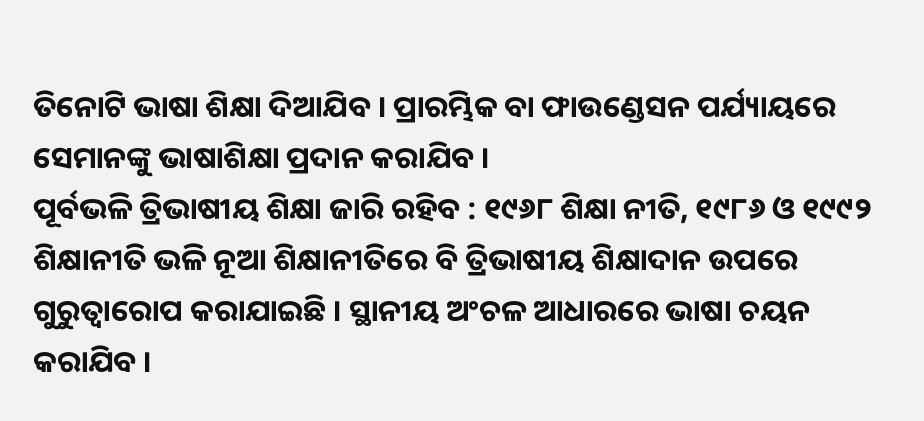ତିନୋଟି ଭାଷା ଶିକ୍ଷା ଦିଆଯିବ । ପ୍ରାରମ୍ଭିକ ବା ଫାଉଣ୍ଡେସନ ପର୍ଯ୍ୟାୟରେ ସେମାନଙ୍କୁ ଭାଷାଶିକ୍ଷା ପ୍ରଦାନ କରାଯିବ ।
ପୂର୍ବଭଳି ତ୍ରିଭାଷୀୟ ଶିକ୍ଷା ଜାରି ରହିବ : ୧୯୬୮ ଶିକ୍ଷା ନୀତି, ୧୯୮୬ ଓ ୧୯୯୨ ଶିକ୍ଷାନୀତି ଭଳି ନୂଆ ଶିକ୍ଷାନୀତିରେ ବି ତ୍ରିଭାଷୀୟ ଶିକ୍ଷାଦାନ ଉପରେ ଗୁରୁତ୍ୱାରୋପ କରାଯାଇଛି । ସ୍ଥାନୀୟ ଅଂଚଳ ଆଧାରରେ ଭାଷା ଚୟନ କରାଯିବ ।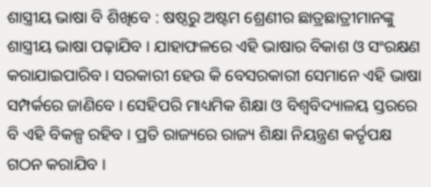ଶାସ୍ତ୍ରୀୟ ଭାଷା ବି ଶିଖିବେ : ଷଷ୍ଠରୁ ଅଷ୍ଟମ ଶ୍ରେଣୀର ଛାତ୍ରଛାତ୍ରୀମାନଙ୍କୁ ଶାସ୍ତ୍ରୀୟ ଭାଷା ପଢ଼ାଯିବ । ଯାହାଫଳରେ ଏହି ଭାଷାର ବିକାଶ ଓ ସଂରକ୍ଷଣ କରାଯାଇପାରିବ । ସରକାରୀ ହେଉ କି ବେସରକାରୀ ସେମାନେ ଏହି ଭାଷା ସମ୍ପର୍କରେ ଜାଣିବେ । ସେହିପରି ମାଧ୍ୟମିକ ଶିକ୍ଷା ଓ ବିଶ୍ୱବିଦ୍ୟାଳୟ ସ୍ତରରେ ବି ଏହି ବିକଳ୍ପ ରହିବ । ପ୍ରତି ରାଜ୍ୟରେ ରାଜ୍ୟ ଶିକ୍ଷା ନିୟନ୍ତ୍ରଣ କର୍ତୃପକ୍ଷ ଗଠନ କରାଯିବ ।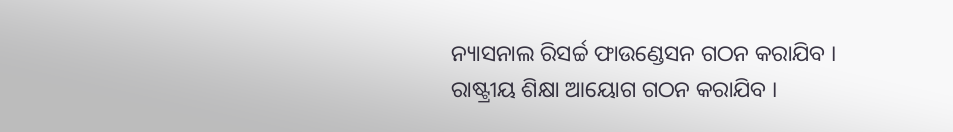ନ୍ୟାସନାଲ ରିସର୍ଚ୍ଚ ଫାଉଣ୍ଡେସନ ଗଠନ କରାଯିବ । ରାଷ୍ଟ୍ରୀୟ ଶିକ୍ଷା ଆୟୋଗ ଗଠନ କରାଯିବ ।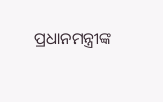ପ୍ରଧାନମନ୍ତ୍ରୀଙ୍କ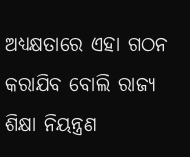ଅଧ୍ୟକ୍ଷତାରେ ଏହା ଗଠନ କରାଯିବ ବୋଲି ରାଜ୍ୟ ଶିକ୍ଷା ନିୟନ୍ତ୍ରଣ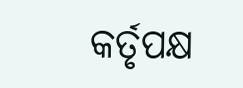କର୍ତୃପକ୍ଷ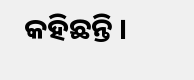କହିଛନ୍ତି ।